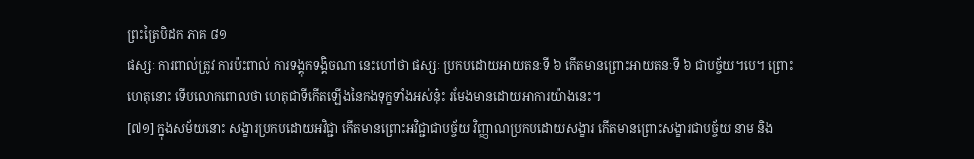ព្រះត្រៃបិដក ភាគ ៨១
ផស្សៈ ការពាល់ត្រូវ ការប៉ះពាល់ ការទង្គុកទង្គិចណា នេះហៅថា ផស្សៈ ប្រកបដោយអាយតនៈទី ៦ កើតមានព្រោះអាយតនៈទី ៦ ជាបច្ច័យ។បេ។ ព្រោះហេតុនោះ ទើបលោកពោលថា ហេតុជាទីកើតឡើងនៃកងទុក្ខទាំងអស់នុ៎ះ រមែងមានដោយអាការយ៉ាងនេះ។
[៧១] ក្នុងសម័យនោះ សង្ខារប្រកបដោយអវិជ្ជា កើតមានព្រោះអវិជ្ជាជាបច្ច័យ វិញ្ញាណប្រកបដោយសង្ខារ កើតមានព្រោះសង្ខារជាបច្ច័យ នាម និង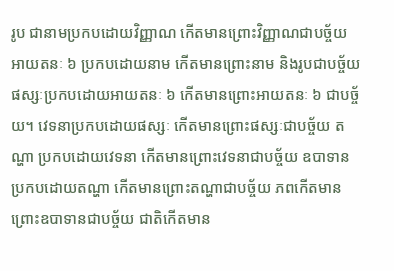រូប ជានាមប្រកបដោយវិញ្ញាណ កើតមានព្រោះវិញ្ញាណជាបច្ច័យ អាយតនៈ ៦ ប្រកបដោយនាម កើតមានព្រោះនាម និងរូបជាបច្ច័យ ផស្សៈប្រកបដោយអាយតនៈ ៦ កើតមានព្រោះអាយតនៈ ៦ ជាបច្ច័យ។ វេទនាប្រកបដោយផស្សៈ កើតមានព្រោះផស្សៈជាបច្ច័យ តណ្ហា ប្រកបដោយវេទនា កើតមានព្រោះវេទនាជាបច្ច័យ ឧបាទានប្រកបដោយតណ្ហា កើតមានព្រោះតណ្ហាជាបច្ច័យ ភពកើតមាន ព្រោះឧបាទានជាបច្ច័យ ជាតិកើតមាន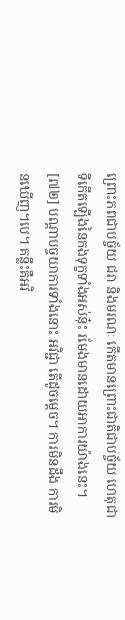ព្រោះភពជាបច្ច័យ ជរា និងមរណៈ កើតមានព្រោះជាតិជាបច្ច័យ ហេតុជាទីកើតឡើងនៃកងទុក្ខទាំងអស់នុ៎ះ រមែងមានដោយអាការយ៉ាងនេះ។
[៧២] បណ្តាបច្ចយាការទាំងនោះ អវិជ្ជា តើដូចម្តេច។ ការមិនដឹង ការមិនឃើញ។បេ។ គន្លឹះគឺអវិ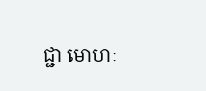ជ្ជា មោហៈ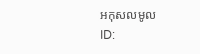អកុសលមូល
ID: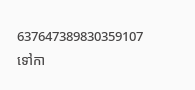637647389830359107
ទៅកា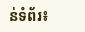ន់ទំព័រ៖